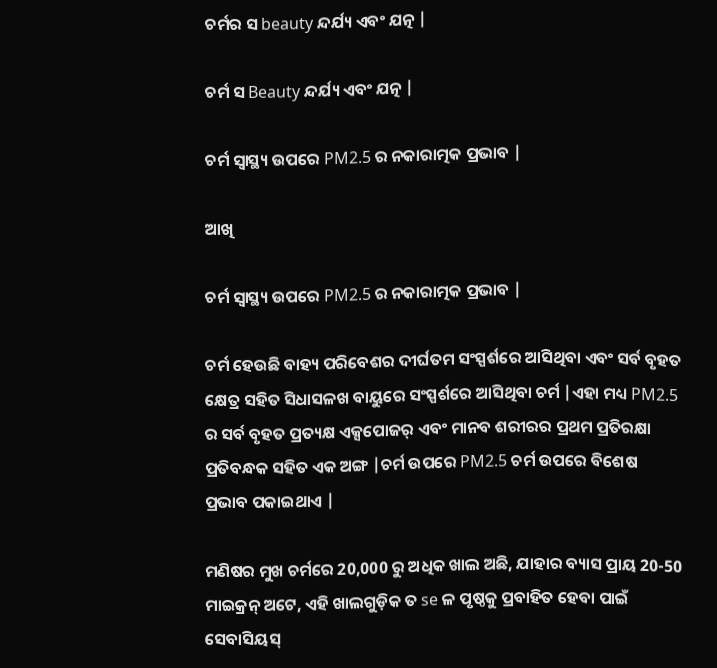ଚର୍ମର ସ beauty ନ୍ଦର୍ଯ୍ୟ ଏବଂ ଯତ୍ନ |

ଚର୍ମ ସ Beauty ନ୍ଦର୍ଯ୍ୟ ଏବଂ ଯତ୍ନ |

ଚର୍ମ ସ୍ୱାସ୍ଥ୍ୟ ଉପରେ PM2.5 ର ନକାରାତ୍ମକ ପ୍ରଭାବ |

ଆଖି

ଚର୍ମ ସ୍ୱାସ୍ଥ୍ୟ ଉପରେ PM2.5 ର ନକାରାତ୍ମକ ପ୍ରଭାବ |

ଚର୍ମ ହେଉଛି ବାହ୍ୟ ପରିବେଶର ଦୀର୍ଘତମ ସଂସ୍ପର୍ଶରେ ଆସିଥିବା ଏବଂ ସର୍ବ ବୃହତ କ୍ଷେତ୍ର ସହିତ ସିଧାସଳଖ ବାୟୁରେ ସଂସ୍ପର୍ଶରେ ଆସିଥିବା ଚର୍ମ |ଏହା ମଧ୍ୟ PM2.5 ର ସର୍ବ ବୃହତ ପ୍ରତ୍ୟକ୍ଷ ଏକ୍ସପୋଜର୍ ଏବଂ ମାନବ ଶରୀରର ପ୍ରଥମ ପ୍ରତିରକ୍ଷା ପ୍ରତିବନ୍ଧକ ସହିତ ଏକ ଅଙ୍ଗ |ଚର୍ମ ଉପରେ PM2.5 ଚର୍ମ ଉପରେ ବିଶେଷ ପ୍ରଭାବ ପକାଇଥାଏ |

ମଣିଷର ମୁଖ ଚର୍ମରେ 20,000 ରୁ ଅଧିକ ଖାଲ ଅଛି, ଯାହାର ବ୍ୟାସ ପ୍ରାୟ 20-50 ମାଇକ୍ରନ୍ ଅଟେ, ଏହି ଖାଲଗୁଡ଼ିକ ତ se ଳ ପୃଷ୍ଠକୁ ପ୍ରବାହିତ ହେବା ପାଇଁ ସେବାସିୟସ୍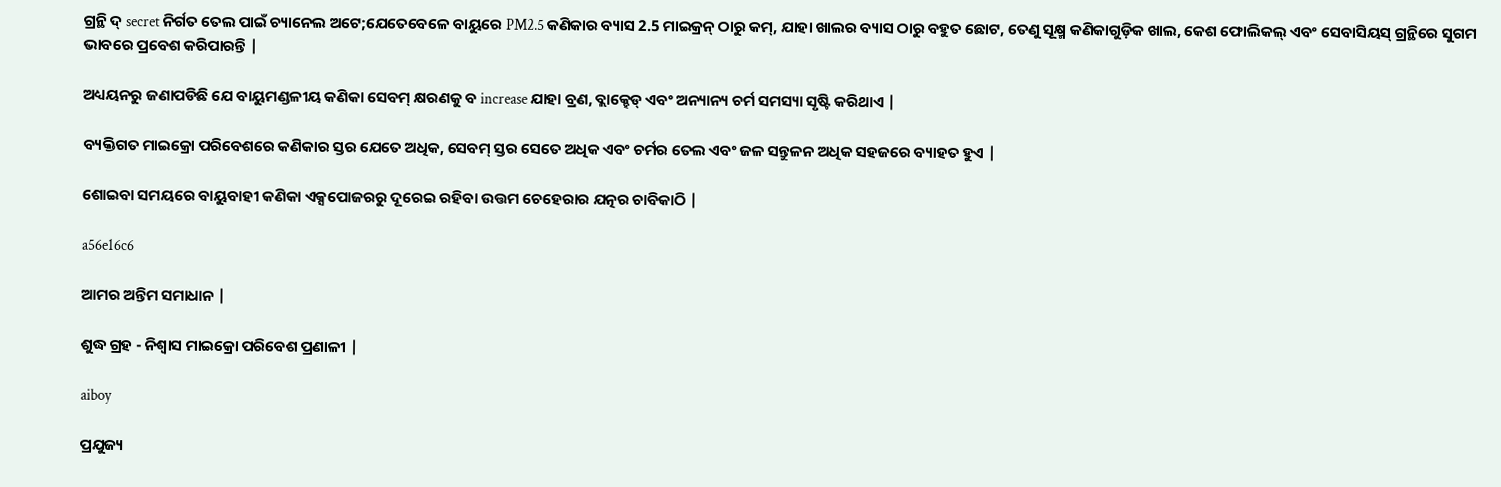ଗ୍ରନ୍ଥି ଦ୍ secret ନିର୍ଗତ ତେଲ ପାଇଁ ଚ୍ୟାନେଲ ଅଟେ;ଯେତେବେଳେ ବାୟୁରେ PM2.5 କଣିକାର ବ୍ୟାସ 2.5 ମାଇକ୍ରନ୍ ଠାରୁ କମ୍, ଯାହା ଖାଲର ବ୍ୟାସ ଠାରୁ ବହୁତ ଛୋଟ, ତେଣୁ ସୂକ୍ଷ୍ମ କଣିକାଗୁଡ଼ିକ ଖାଲ, କେଶ ଫୋଲିକଲ୍ ଏବଂ ସେବାସିୟସ୍ ଗ୍ରନ୍ଥିରେ ସୁଗମ ଭାବରେ ପ୍ରବେଶ କରିପାରନ୍ତି |

ଅଧ୍ୟୟନରୁ ଜଣାପଡିଛି ଯେ ବାୟୁମଣ୍ଡଳୀୟ କଣିକା ସେବମ୍ କ୍ଷରଣକୁ ବ increase ଯାହା ବ୍ରଣ, ବ୍ଲାକ୍ହେଡ୍ ଏବଂ ଅନ୍ୟାନ୍ୟ ଚର୍ମ ସମସ୍ୟା ସୃଷ୍ଟି କରିଥାଏ |

ବ୍ୟକ୍ତିଗତ ମାଇକ୍ରୋ ପରିବେଶରେ କଣିକାର ସ୍ତର ଯେତେ ଅଧିକ, ସେବମ୍ ସ୍ତର ସେତେ ଅଧିକ ଏବଂ ଚର୍ମର ତେଲ ଏବଂ ଜଳ ସନ୍ତୁଳନ ଅଧିକ ସହଜରେ ବ୍ୟାହତ ହୁଏ |

ଶୋଇବା ସମୟରେ ବାୟୁବାହୀ କଣିକା ଏକ୍ସପୋଜରରୁ ଦୂରେଇ ରହିବା ଉତ୍ତମ ଚେହେରାର ଯତ୍ନର ଚାବିକାଠି |

a56e16c6

ଆମର ଅନ୍ତିମ ସମାଧାନ |

ଶୁଦ୍ଧ ଗ୍ରହ - ନିଶ୍ୱାସ ମାଇକ୍ରୋ ପରିବେଶ ପ୍ରଣାଳୀ |

aiboy

ପ୍ରଯୁଜ୍ୟ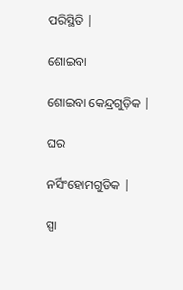ପରିସ୍ଥିତି |

ଶୋଇବା

ଶୋଇବା କେନ୍ଦ୍ରଗୁଡ଼ିକ |

ଘର

ନର୍ସିଂହୋମଗୁଡିକ |

ସ୍ପା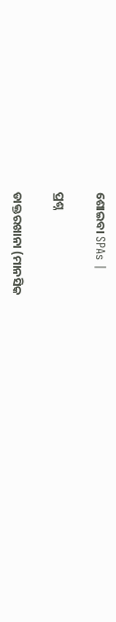ଶୋଇବା SPAs |

ପ୍ରଶ୍ନ

ଡାକ୍ତରଖାନା (ମାନସିକ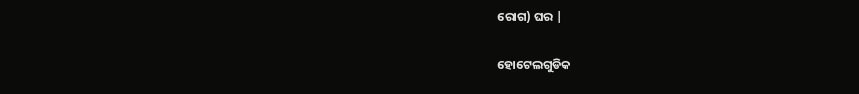ରୋଗ) ଘର |

ହୋଟେଲଗୁଡିକ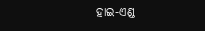ହାଇ-ଏଣ୍ଡ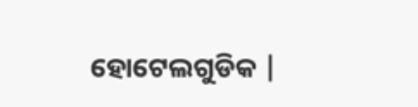ହୋଟେଲଗୁଡିକ |